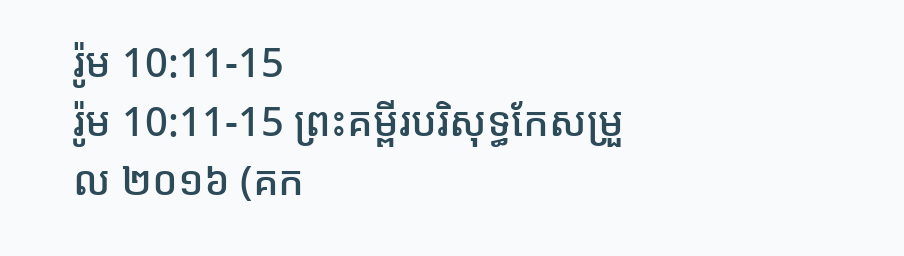រ៉ូម 10:11-15
រ៉ូម 10:11-15 ព្រះគម្ពីរបរិសុទ្ធកែសម្រួល ២០១៦ (គក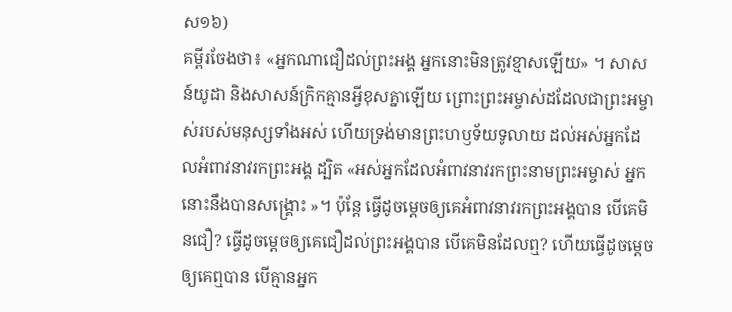ស១៦)
គម្ពីរចែងថា៖ «អ្នកណាជឿដល់ព្រះអង្គ អ្នកនោះមិនត្រូវខ្មាសឡើយ» ។ សាសន៍យូដា និងសាសន៍ក្រិកគ្មានអ្វីខុសគ្នាឡើយ ព្រោះព្រះអម្ចាស់ដដែលជាព្រះអម្ចាស់របស់មនុស្សទាំងអស់ ហើយទ្រង់មានព្រះហឫទ័យទូលាយ ដល់អស់អ្នកដែលអំពាវនាវរកព្រះអង្គ ដ្បិត «អស់អ្នកដែលអំពាវនាវរកព្រះនាមព្រះអម្ចាស់ អ្នកនោះនឹងបានសង្គ្រោះ »។ ប៉ុន្តែ ធ្វើដូចម្ដេចឲ្យគេអំពាវនាវរកព្រះអង្គបាន បើគេមិនជឿ? ធ្វើដូចម្ដេចឲ្យគេជឿដល់ព្រះអង្គបាន បើគេមិនដែលឮ? ហើយធ្វើដូចម្ដេចឲ្យគេឮបាន បើគ្មានអ្នក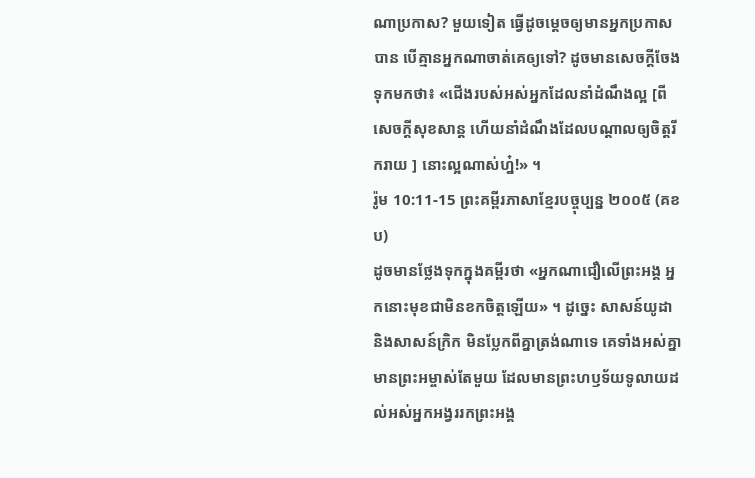ណាប្រកាស? មួយទៀត ធ្វើដូចម្តេចឲ្យមានអ្នកប្រកាសបាន បើគ្មានអ្នកណាចាត់គេឲ្យទៅ? ដូចមានសេចក្តីចែងទុកមកថា៖ «ជើងរបស់អស់អ្នកដែលនាំដំណឹងល្អ [ពីសេចក្តីសុខសាន្ត ហើយនាំដំណឹងដែលបណ្ដាលឲ្យចិត្តរីករាយ ] នោះល្អណាស់ហ្ន៎!» ។
រ៉ូម 10:11-15 ព្រះគម្ពីរភាសាខ្មែរបច្ចុប្បន្ន ២០០៥ (គខប)
ដូចមានថ្លែងទុកក្នុងគម្ពីរថា «អ្នកណាជឿលើព្រះអង្គ អ្នកនោះមុខជាមិនខកចិត្តឡើយ» ។ ដូច្នេះ សាសន៍យូដា និងសាសន៍ក្រិក មិនប្លែកពីគ្នាត្រង់ណាទេ គេទាំងអស់គ្នាមានព្រះអម្ចាស់តែមួយ ដែលមានព្រះហឫទ័យទូលាយដល់អស់អ្នកអង្វររកព្រះអង្គ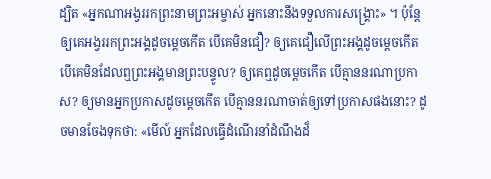ដ្បិត «អ្នកណាអង្វររកព្រះនាមព្រះអម្ចាស់ អ្នកនោះនឹងទទួលការសង្គ្រោះ» ។ ប៉ុន្តែ ឲ្យគេអង្វររកព្រះអង្គដូចម្ដេចកើត បើគេមិនជឿ? ឲ្យគេជឿលើព្រះអង្គដូចម្ដេចកើត បើគេមិនដែលឮព្រះអង្គមានព្រះបន្ទូល? ឲ្យគេឮដូចម្ដេចកើត បើគ្មាននរណាប្រកាស? ឲ្យមានអ្នកប្រកាសដូចម្ដេចកើត បើគ្មាននរណាចាត់ឲ្យទៅប្រកាសផងនោះ? ដូចមានចែងទុកថា: «មើល៍ អ្នកដែលធ្វើដំណើរនាំដំណឹងដ៏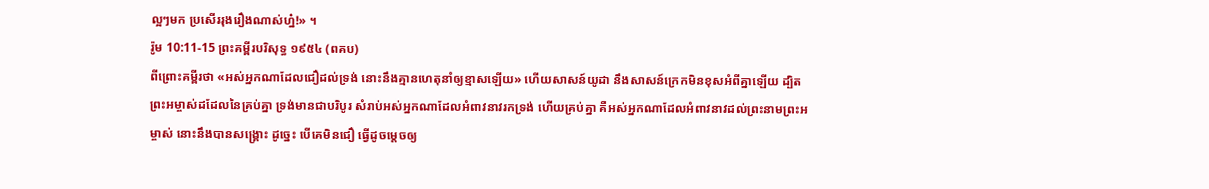ល្អៗមក ប្រសើររុងរឿងណាស់ហ្ន៎!» ។
រ៉ូម 10:11-15 ព្រះគម្ពីរបរិសុទ្ធ ១៩៥៤ (ពគប)
ពីព្រោះគម្ពីរថា «អស់អ្នកណាដែលជឿដល់ទ្រង់ នោះនឹងគ្មានហេតុនាំឲ្យខ្មាសឡើយ» ហើយសាសន៍យូដា នឹងសាសន៍ក្រេកមិនខុសអំពីគ្នាឡើយ ដ្បិតព្រះអម្ចាស់ដដែលនៃគ្រប់គ្នា ទ្រង់មានជាបរិបូរ សំរាប់អស់អ្នកណាដែលអំពាវនាវរកទ្រង់ ហើយគ្រប់គ្នា គឺអស់អ្នកណាដែលអំពាវនាវដល់ព្រះនាមព្រះអម្ចាស់ នោះនឹងបានសង្គ្រោះ ដូច្នេះ បើគេមិនជឿ ធ្វើដូចម្តេចឲ្យ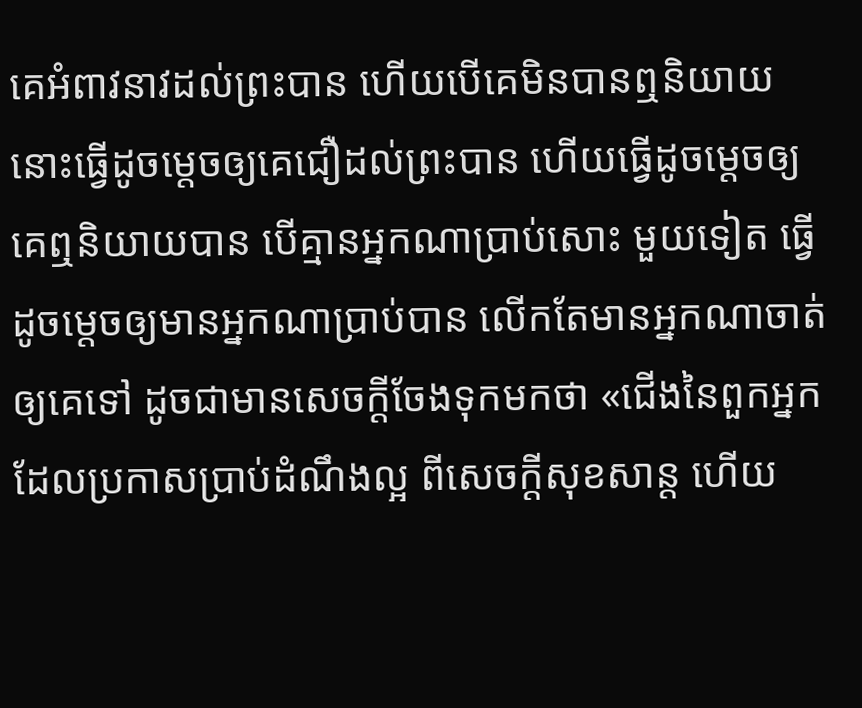គេអំពាវនាវដល់ព្រះបាន ហើយបើគេមិនបានឮនិយាយ នោះធ្វើដូចម្តេចឲ្យគេជឿដល់ព្រះបាន ហើយធ្វើដូចម្តេចឲ្យគេឮនិយាយបាន បើគ្មានអ្នកណាប្រាប់សោះ មួយទៀត ធ្វើដូចម្តេចឲ្យមានអ្នកណាប្រាប់បាន លើកតែមានអ្នកណាចាត់ឲ្យគេទៅ ដូចជាមានសេចក្ដីចែងទុកមកថា «ជើងនៃពួកអ្នកដែលប្រកាសប្រាប់ដំណឹងល្អ ពីសេចក្ដីសុខសាន្ត ហើយ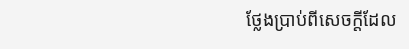ថ្លែងប្រាប់ពីសេចក្ដីដែល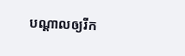បណ្តាលឲ្យរីក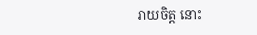រាយចិត្ត នោះ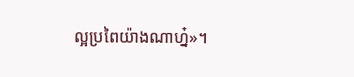ល្អប្រពៃយ៉ាងណាហ្ន៎»។